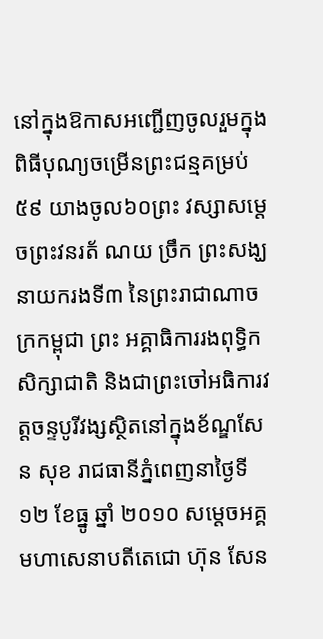នៅក្នុងឱកាសអញ្ជើញចូលរួមក្នុងពិធីបុណ្យចម្រើនព្រះជន្មគម្រប់ ៥៩ យាងចូល៦០ព្រះ វស្សាសម្ដេចព្រះវនរត័ ណយ ច្រឹក ព្រះសង្ឃនាយករងទី៣ នៃព្រះរាជាណាចក្រកម្ពុជា ព្រះ អគ្គាធិការរងពុទ្ធិកសិក្សាជាតិ និងជាព្រះចៅអធិការវត្ដចន្ទបូរីវង្សស្ថិតនៅក្នុងខ័ណ្ឌសែន សុខ រាជធានីភ្នំពេញនាថ្ងៃទី១២ ខែធ្នូ ឆ្នាំ ២០១០ សម្ដេចអគ្គមហាសេនាបតីតេជោ ហ៊ុន សែន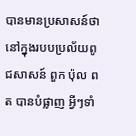បានមានប្រសាសន៍ថា នៅក្នុងរបបប្រល័យពូជសាសន៍ ពួក ប៉ុល ពត បានបំផ្លាញ អ្វីៗទាំ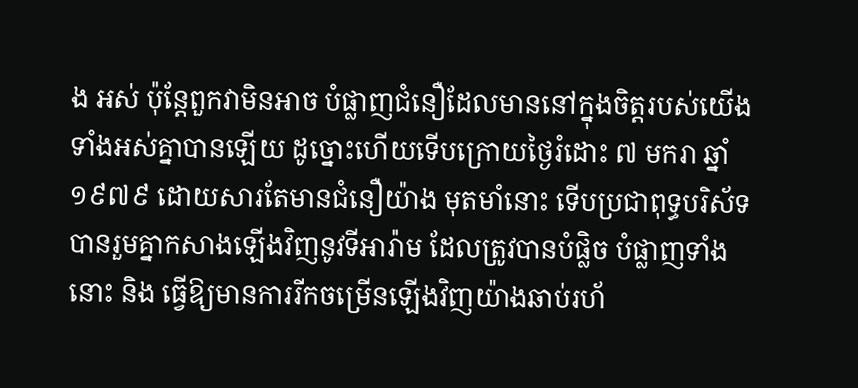ង អស់ ប៉ុន្ដែពួកវាមិនអាច បំផ្លាញជំនឿដែលមាននៅក្នុងចិត្ដរបស់យើងទាំងអស់គ្នាបានឡើយ ដូច្នោះហើយទើបក្រោយថ្ងៃរំដោះ ៧ មករា ឆ្នាំ១៩៧៩ ដោយសារតែមានជំនឿយ៉ាង មុតមាំនោះ ទើបប្រជាពុទ្ធបរិស័ទបានរួមគ្នាកសាងឡើងវិញនូវទីអារ៉ាម ដែលត្រូវបានបំផ្លិច បំផ្លាញទាំងនោះ និង ធ្វើឱ្យមានការរីកចម្រើនឡើងវិញយ៉ាងឆាប់រហ័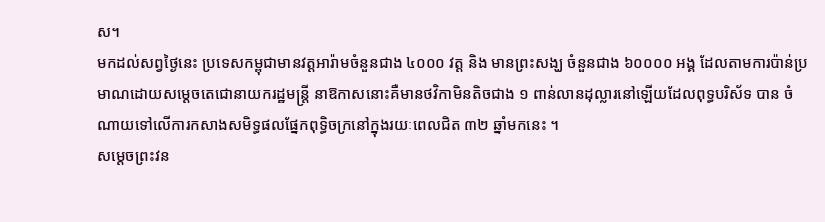ស។
មកដល់សព្វថ្ងៃនេះ ប្រទេសកម្ពុជាមានវត្ដអារ៉ាមចំនួនជាង ៤០០០ វត្ដ និង មានព្រះសង្ឃ ចំនួនជាង ៦០០០០ អង្គ ដែលតាមការប៉ាន់ប្រមាណដោយសម្ដេចតេជោនាយករដ្ឋមន្ដ្រី នាឱកាសនោះគឺមានថវិកាមិនតិចជាង ១ ពាន់លានដុល្លារនៅឡើយដែលពុទ្ធបរិស័ទ បាន ចំណាយទៅលើការកសាងសមិទ្ធផលផ្នែកពុទ្ធិចក្រនៅក្នុងរយៈពេលជិត ៣២ ឆ្នាំមកនេះ ។
សម្ដេចព្រះវន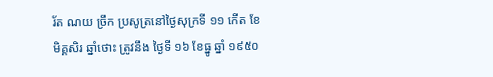រ័ត ណយ ច្រឹក ប្រសូត្រនៅថ្ងៃសុក្រទី ១១ កើត ខែ មិគ្គសិរ ឆ្នាំថោះ ត្រូវនឹង ថ្ងៃទី ១៦ ខែធ្នូ ឆ្នាំ ១៩៥០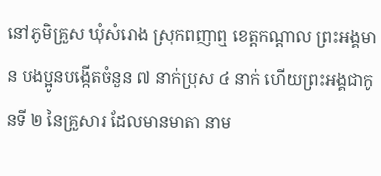នៅភូមិគ្រួស ឃុំសំរោង ស្រុកពញាឮ ខេត្ដកណ្ដាល ព្រះអង្គមាន បងប្អូនបង្កើតចំនួន ៧ នាក់ប្រុស ៤ នាក់ ហើយព្រះអង្គជាកូនទី ២ នៃគ្រួសារ ដែលមានមាតា នាម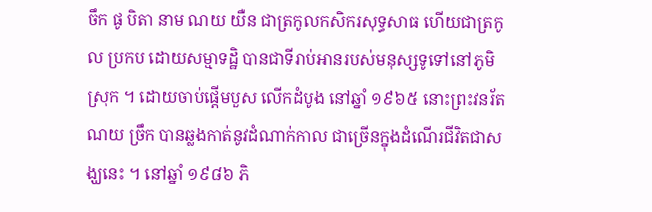ចឹក ផូ បិតា នាម ណយ យឺន ជាត្រកូលកសិករសុទ្ធសាធ ហើយជាត្រកូល ប្រកប ដោយសម្មាទដ្ឋិ បានជាទីរាប់អានរបស់មនុស្សទូទៅនៅភូមិស្រុក ។ ដោយចាប់ផ្ដើមបួស លើកដំបូង នៅឆ្នាំ ១៩៦៥ នោះព្រះវនរ័ត ណយ ច្រឹក បានឆ្លងកាត់នូវដំណាក់កាល ជាច្រើនក្នុងដំណើរជីវិតជាសង្ឃនេះ ។ នៅឆ្នាំ ១៩៨៦ ភិ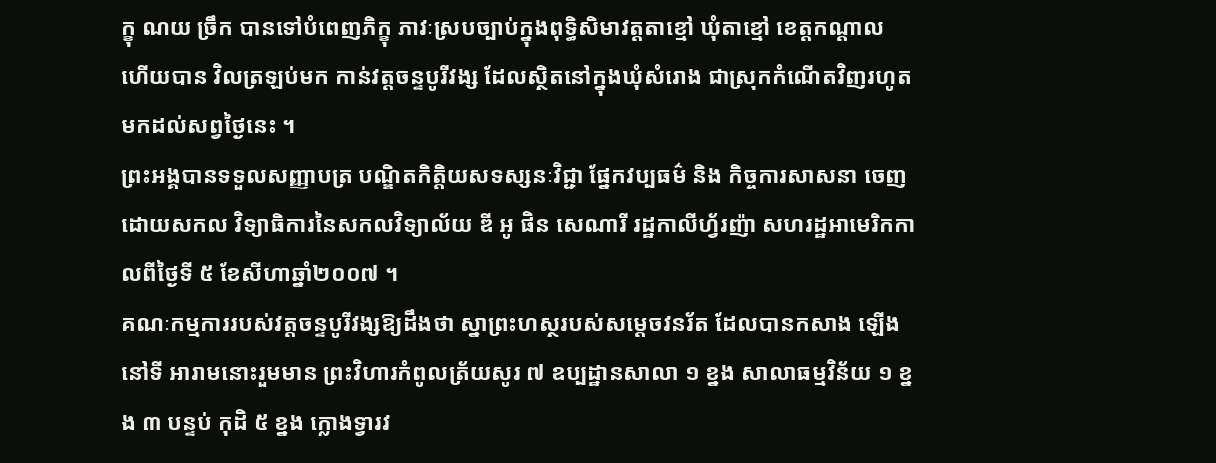ក្ខុ ណយ ច្រឹក បានទៅបំពេញភិក្ខុ ភាវៈស្របច្បាប់ក្នុងពុទ្ធិសិមាវត្ដតាខ្មៅ ឃុំតាខ្មៅ ខេត្ដកណ្ដាល ហើយបាន វិលត្រឡប់មក កាន់វត្ដចន្ទបូរីវង្ស ដែលស្ថិតនៅក្នុងឃុំសំរោង ជាស្រុកកំណើតវិញរហូតមកដល់សព្វថ្ងៃនេះ ។
ព្រះអង្គបានទទួលសញ្ញាបត្រ បណ្ឌិតកិត្ដិយសទស្សនៈវិជ្ជា ផ្នែកវប្បធម៌ និង កិច្ចការសាសនា ចេញដោយសកល វិទ្យាធិការនៃសកលវិទ្យាល័យ ឌី អូ ផិន សេណារី រដ្ឋកាលីហ្វ័រញ៉ា សហរដ្ឋអាមេរិកកាលពីថ្ងៃទី ៥ ខែសីហាឆ្នាំ២០០៧ ។
គណៈកម្មការរបស់វត្ដចន្ទបូរីវង្សឱ្យដឹងថា ស្នាព្រះហស្ថរបស់សម្ដេចវនរ័ត ដែលបានកសាង ឡើងនៅទី អារាមនោះរួមមាន ព្រះវិហារកំពូលត្រ័យសូរ ៧ ឧប្បដ្ឋានសាលា ១ ខ្នង សាលាធម្មវិន័យ ១ ខ្នង ៣ បន្ទប់ កុដិ ៥ ខ្នង ក្លោងទ្វារវ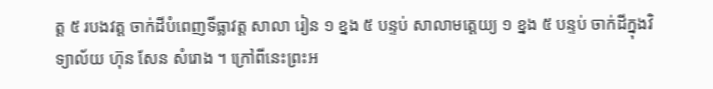ត្ដ ៥ របងវត្ដ ចាក់ដីបំពេញទីធ្លាវត្ដ សាលា រៀន ១ ខ្នង ៥ បន្ទប់ សាលាមត្ដេយ្យ ១ ខ្នង ៥ បន្ទប់ ចាក់ដីក្នុងវិទ្យាល័យ ហ៊ុន សែន សំរោង ។ ក្រៅពីនេះព្រះអ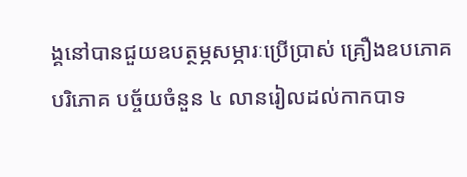ង្គនៅបានជួយឧបត្ថម្ភសម្ភារៈប្រើប្រាស់ គ្រឿងឧបភោគ បរិភោគ បច្ច័យចំនួន ៤ លានរៀលដល់កាកបាទ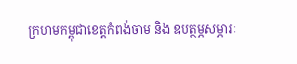ក្រហមកម្ពុជាខេត្ដកំពង់ចាម និង ឧបត្ថម្ភសម្ភារៈ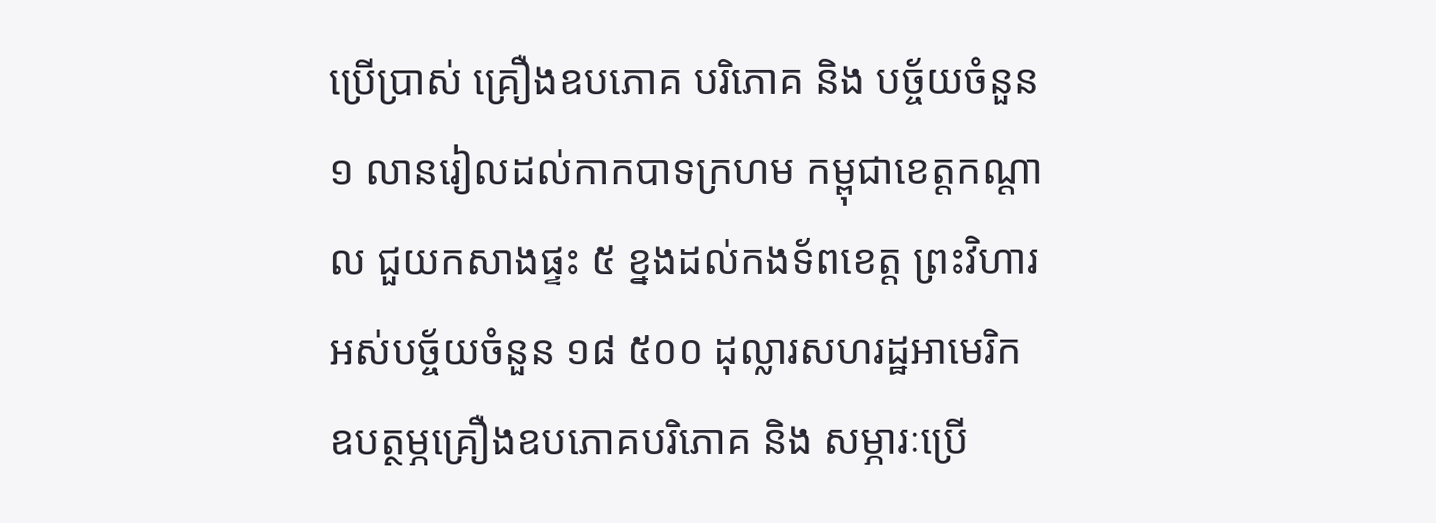ប្រើប្រាស់ គ្រឿងឧបភោគ បរិភោគ និង បច្ច័យចំនួន ១ លានរៀលដល់កាកបាទក្រហម កម្ពុជាខេត្ដកណ្ដាល ជួយកសាងផ្ទះ ៥ ខ្នងដល់កងទ័ពខេត្ដ ព្រះវិហារអស់បច្ច័យចំនួន ១៨ ៥០០ ដុល្លារសហរដ្ឋអាមេរិក ឧបត្ថម្ភគ្រឿងឧបភោគបរិភោគ និង សម្ភារៈប្រើ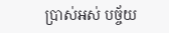ប្រាស់អស់ បច្ច័យ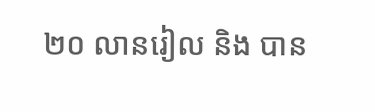២០ លានរៀល និង បាន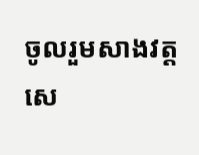ចូលរួមសាងវត្ដសេ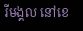រីមង្គល នៅខេ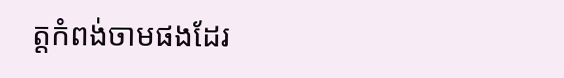ត្ដកំពង់ចាមផងដែរ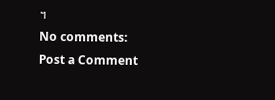។
No comments:
Post a Comment